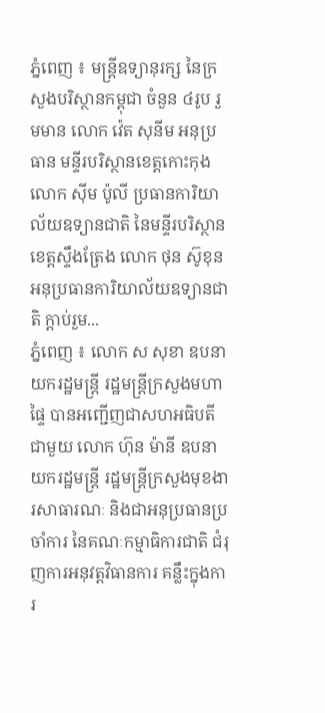ភ្នំពេញ ៖ មន្រ្តីឧទ្យានុរក្ស នៃក្រសួងបរិស្ថានកម្ពុជា ចំនួន ៤រូប រួមមាន លោក វ៉េត សុនីម អនុប្រធាន មន្ទីរបរិស្ថានខេត្តកោះកុង លោក ស៊ីម ប៉ូលី ប្រធានការិយាល័យឧទ្យានជាតិ នៃមន្ទីរបរិស្ថានខេត្តស្ទឹងត្រែង លោក ថុន ស៊ូខុន អនុប្រធានការិយាល័យឧទ្យានជាតិ ក្តាប់រួម...
ភ្នំពេញ ៖ លោក ស សុខា ឧបនាយករដ្ឋមន្ត្រី រដ្ឋមន្ត្រីក្រសួងមហាផ្ទៃ បានអញ្ជើញជាសហអធិបតីជាមួយ លោក ហ៊ុន ម៉ានី ឧបនាយករដ្ឋមន្ត្រី រដ្ឋមន្ត្រីក្រសួងមុខងារសាធារណៈ និងជាអនុប្រធានប្រចាំការ នៃគណៈកម្មាធិការជាតិ ជំរុញការអនុវត្តវិធានការ គន្លឹះក្នុងការ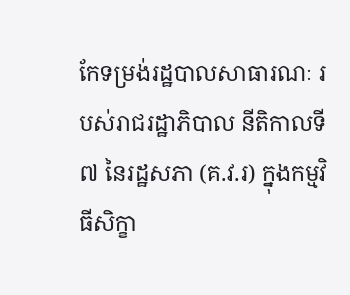កែទម្រង់រដ្ឋបាលសាធារណៈ របស់រាជរដ្ឋាភិបាល នីតិកាលទី៧ នៃរដ្ឋសភា (គ.វ.រ) ក្នុងកម្មវិធីសិក្ខា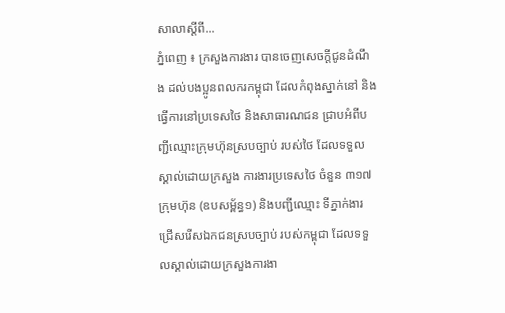សាលាស្តីពី...
ភ្នំពេញ ៖ ក្រសួងការងារ បានចេញសេចក្តីជូនដំណឹង ដល់បងប្អូនពលករកម្ពុជា ដែលកំពុងស្នាក់នៅ និងធ្វើការនៅប្រទេសថៃ និងសាធារណជន ជ្រាបអំពីបញ្ជីឈ្មោះក្រុមហ៊ុនស្របច្បាប់ របស់ថៃ ដែលទទួលស្គាល់ដោយក្រសួង ការងារប្រទេសថៃ ចំនួន ៣១៧ក្រុមហ៊ុន (ឧបសម្ព័ន្ធ១) និងបញ្ជីឈ្មោះ ទីភ្នាក់ងារ ជ្រើសរើសឯកជនស្របច្បាប់ របស់កម្ពុជា ដែលទទួលស្គាល់ដោយក្រសួងការងា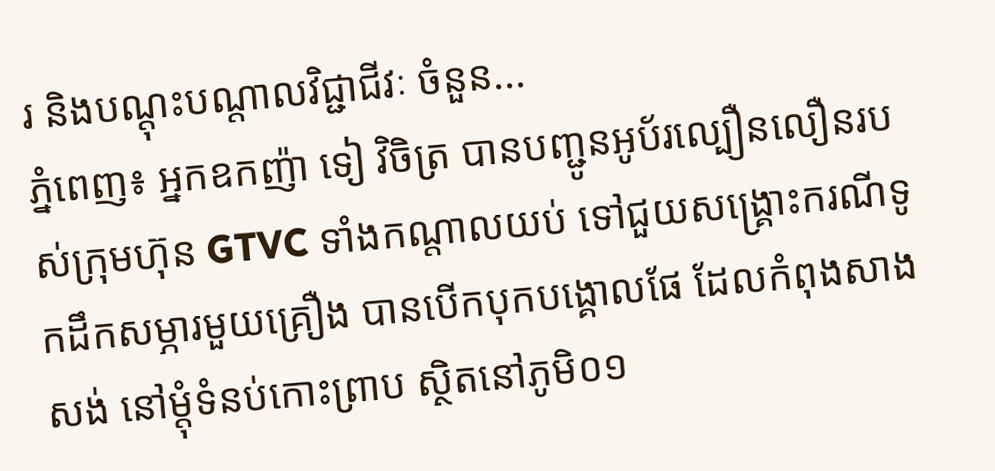រ និងបណ្តុះបណ្តាលវិជ្ជាជីវៈ ចំនួន...
ភ្នំពេញ៖ អ្នកឧកញ៉ា ទៀ វិចិត្រ បានបញ្ជូនអូប័រល្បឿនលឿនរបស់ក្រុមហ៊ុន GTVC ទាំងកណ្តាលយប់ ទៅជួយសង្គ្រោះករណីទូកដឹកសម្ភារមួយគ្រឿង បានបើកបុកបង្គោលផែ ដែលកំពុងសាងសង់ នៅម្តុំទំនប់កោះព្រាប ស្ថិតនៅភូមិ០១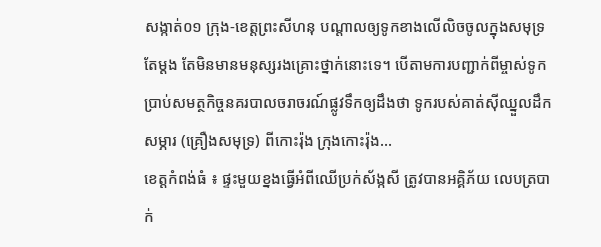សង្កាត់០១ ក្រុង-ខេត្តព្រះសីហនុ បណ្តាលឲ្យទូកខាងលើលិចចូលក្នុងសមុទ្រតែម្តង តែមិនមានមនុស្សរងគ្រោះថ្នាក់នោះទេ។ បើតាមការបញ្ជាក់ពីម្ចាស់ទូក ប្រាប់សមត្ថកិច្ចនគរបាលចរាចរណ៍ផ្លូវទឹកឲ្យដឹងថា ទូករបស់គាត់ស៊ីឈ្នួលដឹកសម្ភារ (គ្រឿងសមុទ្រ) ពីកោះរ៉ុង ក្រុងកោះរ៉ុង...
ខេត្តកំពង់ធំ ៖ ផ្ទះមួយខ្នងធ្វើអំពីឈើប្រក់ស័ង្កសី ត្រូវបានអគ្គិភ័យ លេបត្របាក់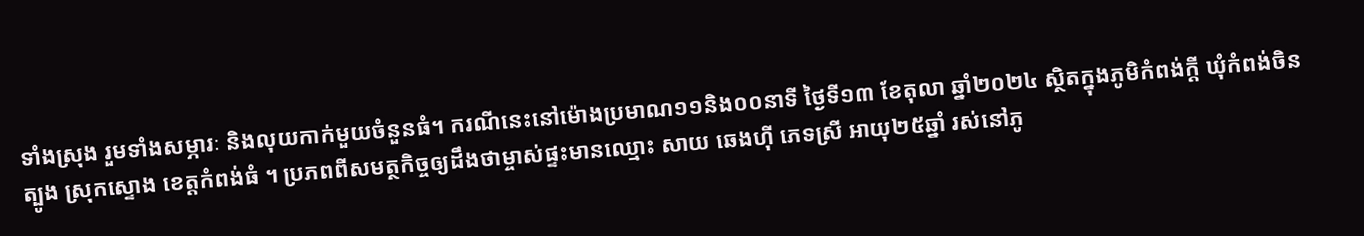ទាំងស្រុង រួមទាំងសម្ភារៈ និងលុយកាក់មួយចំនួនធំ។ ករណីនេះនៅម៉ោងប្រមាណ១១និង០០នាទី ថ្ងៃទី១៣ ខែតុលា ឆ្នាំ២០២៤ ស្ថិតក្នុងភូមិកំពង់ក្តី ឃុំកំពង់ចិនត្បូង ស្រុកស្ទោង ខេត្តកំពង់ធំ ។ ប្រភពពីសមត្ថកិច្ចឲ្យដឹងថាម្ចាស់ផ្ទះមានឈ្មោះ សាយ ឆេងហ៊ី ភេទស្រី អាយុ២៥ឆ្នាំ រស់នៅភូ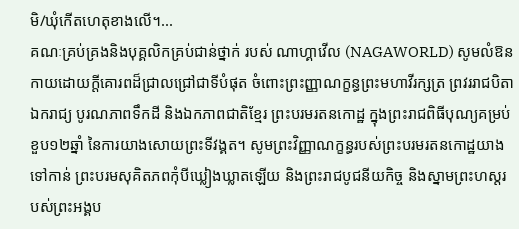មិ/ឃុំកើតហេតុខាងលើ។...
គណៈគ្រប់គ្រងនិងបុគ្គលិកគ្រប់ជាន់ថ្នាក់ របស់ ណាហ្គាវើល (NAGAWORLD) សូមលំឱនកាយដោយក្ដីគោរពដ៏ជ្រាលជ្រៅជាទីបំផុត ចំពោះព្រះញ្ញាណក្ខន្ធព្រះមហាវីរក្សត្រ ព្រវររាជបិតាឯករាជ្យ បូរណភាពទឹកដី និងឯកភាពជាតិខ្មែរ ព្រះបរមរតនកោដ្ឋ ក្នុងព្រះរាជពិធីបុណ្យគម្រប់ខួប១២ឆ្នាំ នៃការយាងសោយព្រះទីវង្គត។ សូមព្រះវិញ្ញាណក្ខន្ធរបស់ព្រះបរមរតនកោដ្ឋយាងទៅកាន់ ព្រះបរមសុគិតភពកុំបីឃ្លៀងឃ្លាតឡើយ និងព្រះរាជបូជនីយកិច្ច និងស្នាមព្រះហស្ដរបស់ព្រះអង្គប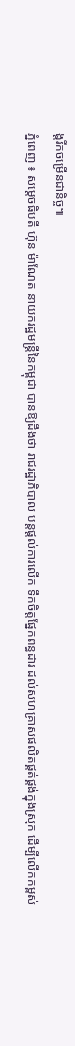ង្តរីកចម្រើនជានិច្ច៕
ភ្នំពេញ ៖ សម្ដេចធិបតី ហ៊ុន ម៉ាណែត នាយករដ្ឋមន្ដ្រីនៃកម្ពុជា បានឱ្យដឹងថា រាជរដ្ឋាភិបាល បន្តផ្ដល់ការលើក ទឹកចិត្តផ្នែកពន្ធដារ ដល់សហគ្រាសផលិតផ្គត់ផ្គង់ក្នុងស្រុក ដើម្បីលើកកម្ពស់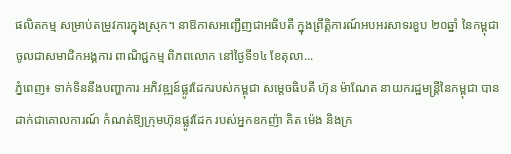ផលិតកម្ម សម្រាប់តម្រូវការក្នុងស្រុក។ នាឱកាសអញ្ជើញជាអធិបតី ក្នុងព្រឹត្តិការណ៍អបអរសាទរខួប ២០ឆ្នាំ នៃកម្ពុជា ចូលជាសមាជិកអង្គការ ពាណិជ្ជកម្ម ពិភពលោក នៅថ្ងៃទី១៤ ខែតុលា...
ភ្នំពេញ៖ ទាក់ទិននឹងបញ្ហាការ អភិវឌ្ឍន៍ផ្លូវដែករបស់កម្ពុជា សម្តេចធិបតី ហ៊ុន ម៉ាណែត នាយករដ្ឋមន្ត្រីនៃកម្ពុជា បានដាក់ជាគោលការណ៍ កំណត់ឱ្យក្រុមហ៊ុនផ្លូវដែក របស់អ្នកឧកញ៉ា គិត ម៉េង និងក្រ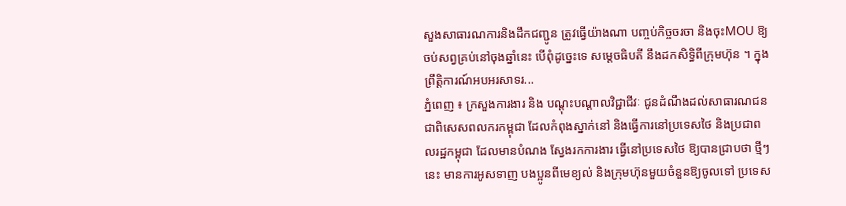សួងសាធារណការនិងដឹកជញ្ជូន ត្រូវធ្វើយ៉ាងណា បញ្ចប់កិច្ចចរចា និងចុះMOU ឱ្យចប់សព្វគ្រប់នៅចុងឆ្នាំនេះ បើពុំដូច្នេះទេ សម្តេចធិបតី នឹងដកសិទ្ធិពីក្រុមហ៊ុន ។ ក្នុងព្រឹត្តិការណ៍អបអរសាទរ...
ភ្នំពេញ ៖ ក្រសួងការងារ និង បណ្តុះបណ្តាលវិជ្ជាជីវៈ ជូនដំណឹងដល់សាធារណជន ជាពិសេសពលករកម្ពុជា ដែលកំពុងស្នាក់នៅ និងធ្វើការនៅប្រទេសថៃ និងប្រជាពលរដ្ឋកម្ពុជា ដែលមានបំណង ស្វែងរកការងារ ធ្វើនៅប្រទេសថៃ ឱ្យបានជ្រាបថា ថ្មីៗនេះ មានការអូសទាញ បងប្អូនពីមេខ្យល់ និងក្រុមហ៊ុនមួយចំនួនឱ្យចូលទៅ ប្រទេស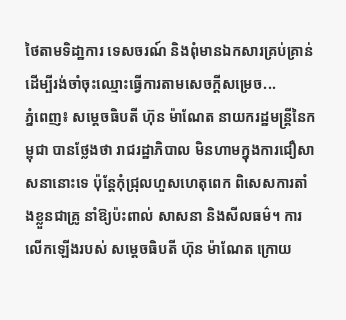ថៃតាមទិដា្ឋការ ទេសចរណ៍ និងពុំមានឯកសារគ្រប់គ្រាន់ ដើម្បីរង់ចាំចុះឈ្មោះធ្វើការតាមសេចក្ដីសម្រេច...
ភ្នំពេញ៖ សម្ដេចធិបតី ហ៊ុន ម៉ាណែត នាយករដ្ឋមន្ដ្រីនៃកម្ពុជា បានថ្លែងថា រាជរដ្ឋាភិបាល មិនហាមក្នុងការជឿសាសនានោះទេ ប៉ុន្ដែកុំជ្រុលហួសហេតុពេក ពិសេសការតាំងខ្លួនជាគ្រូ នាំឱ្យប៉ះពាល់ សាសនា និងសីលធម៌។ ការលើកឡើងរបស់ សម្ដេចធិបតី ហ៊ុន ម៉ាណែត ក្រោយ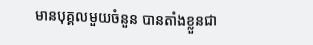មានបុគ្គលមួយចំនួន បានតាំងខ្លួនជា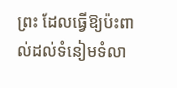ព្រះ ដែលធ្វើឱ្យប៉ះពាល់ដល់ទំនៀមទំលា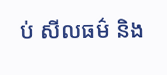ប់ សីលធម៌ និង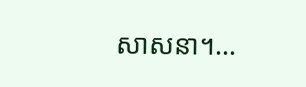សាសនា។...